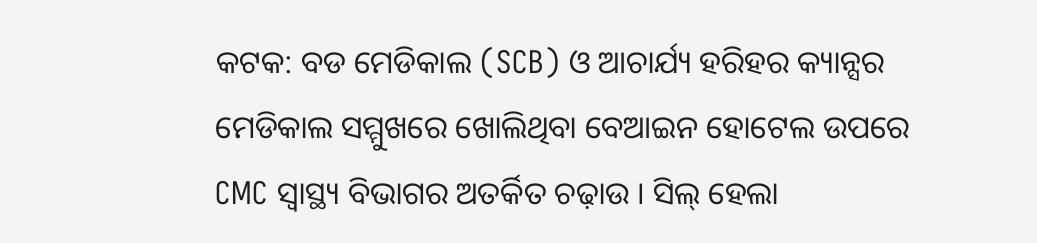କଟକ: ବଡ ମେଡିକାଲ (SCB) ଓ ଆଚାର୍ଯ୍ୟ ହରିହର କ୍ୟାନ୍ସର ମେଡିକାଲ ସମ୍ମୁଖରେ ଖୋଲିଥିବା ବେଆଇନ ହୋଟେଲ ଉପରେ CMC ସ୍ଵାସ୍ଥ୍ୟ ବିଭାଗର ଅତର୍କିତ ଚଢ଼ାଉ । ସିଲ୍ ହେଲା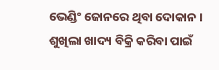ଭେଣ୍ଡିଂ ଜୋନରେ ଥିବା ଦୋକାନ । ଶୁଖିଲା ଖାଦ୍ୟ ବିକ୍ରି କରିବା ପାଇଁ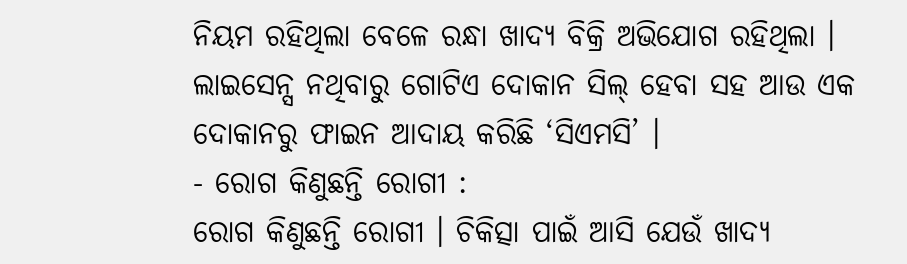ନିୟମ ରହିଥିଲା ବେଳେ ରନ୍ଧା ଖାଦ୍ୟ ବିକ୍ରି ଅଭିଯୋଗ ରହିଥିଲା । ଲାଇସେନ୍ସ ନଥିବାରୁ ଗୋଟିଏ ଦୋକାନ ସିଲ୍ ହେବା ସହ ଆଉ ଏକ ଦୋକାନରୁ ଫାଇନ ଆଦାୟ କରିଛି ‘ସିଏମସି’ ।
- ରୋଗ କିଣୁଛନ୍ତି ରୋଗୀ :
ରୋଗ କିଣୁଛନ୍ତି ରୋଗୀ । ଚିକିତ୍ସା ପାଇଁ ଆସି ଯେଉଁ ଖାଦ୍ୟ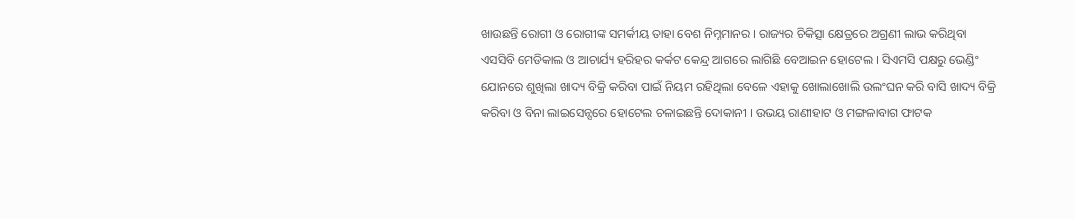ଖାଉଛନ୍ତି ରୋଗୀ ଓ ରୋଗୀଙ୍କ ସମର୍କୀୟ ତାହା ବେଶ ନିମ୍ନମାନର । ରାଜ୍ୟର ଚିକିତ୍ସା କ୍ଷେତ୍ରରେ ଅଗ୍ରଣୀ ଲାଭ କରିଥିବା ଏସସିବି ମେଡିକାଲ ଓ ଆଚାର୍ଯ୍ୟ ହରିହର କର୍କଟ କେନ୍ଦ୍ର ଆଗରେ ଲାଗିଛି ବେଆଇନ ହୋଟେଲ । ସିଏମସି ପକ୍ଷରୁ ଭେଣ୍ଡିଂ ଯୋନରେ ଶୁଖିଲା ଖାଦ୍ୟ ବିକ୍ରି କରିବା ପାଇଁ ନିୟମ ରହିଥିଲା ବେଳେ ଏହାକୁ ଖୋଲାଖୋଲି ଉଲଂଘନ କରି ବାସି ଖାଦ୍ୟ ବିକ୍ରି କରିବା ଓ ବିନା ଲାଇସେନ୍ସରେ ହୋଟେଲ ଚଳାଇଛନ୍ତି ଦୋକାନୀ । ଉଭୟ ରାଣୀହାଟ ଓ ମଙ୍ଗଳାବାଗ ଫାଟକ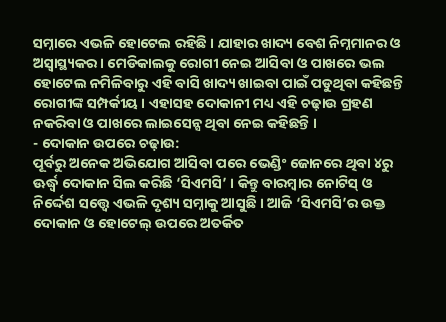ସମ୍ନାରେ ଏଭଳି ହୋଟେଲ ରହିଛି । ଯାହାର ଖାଦ୍ୟ ବେଶ ନିମ୍ନମାନର ଓ ଅସ୍ୱାସ୍ଥ୍ୟକର । ମେଡିକାଲକୁ ରୋଗୀ ନେଇ ଆସିବା ଓ ପାଖରେ ଭଲ ହୋଟେଲ ନମିଳିବାରୁ ଏହି ବାସି ଖାଦ୍ୟ ଖାଇବା ପାଇଁ ପଡୁଥିବା କହିଛନ୍ତି ରୋଗୀଙ୍କ ସମ୍ପର୍କୀୟ । ଏହାସହ ଦୋକାନୀ ମଧ୍ୟ ଏହି ଚଢ଼ାଉ ଗ୍ରହଣ ନକରିବା ଓ ପାଖରେ ଲାଇସେନ୍ସ ଥିବା ନେଇ କହିଛନ୍ତି ।
- ଦୋକାନ ଉପରେ ଚଢ଼ାଉ:
ପୂର୍ବରୁ ଅନେକ ଅଭିଯୋଗ ଆସିବା ପରେ ଭେଣ୍ଡିଂ ଜୋନରେ ଥିବା ୪ରୁ ଊର୍ଦ୍ଧ୍ବ ଦୋକାନ ସିଲ କରିଛି ‘ସିଏମସି’ । କିନ୍ତୁ ବାରମ୍ବାର ନୋଟିସ୍ ଓ ନିର୍ଦ୍ଦେଶ ସତ୍ତ୍ୱେ ଏଭଳି ଦୃଶ୍ୟ ସମ୍ନାକୁ ଆସୁଛି । ଆଜି ‘ସିଏମସି’ର ଉକ୍ତ ଦୋକାନ ଓ ହୋଟେଲ୍ ଉପରେ ଅତର୍କିତ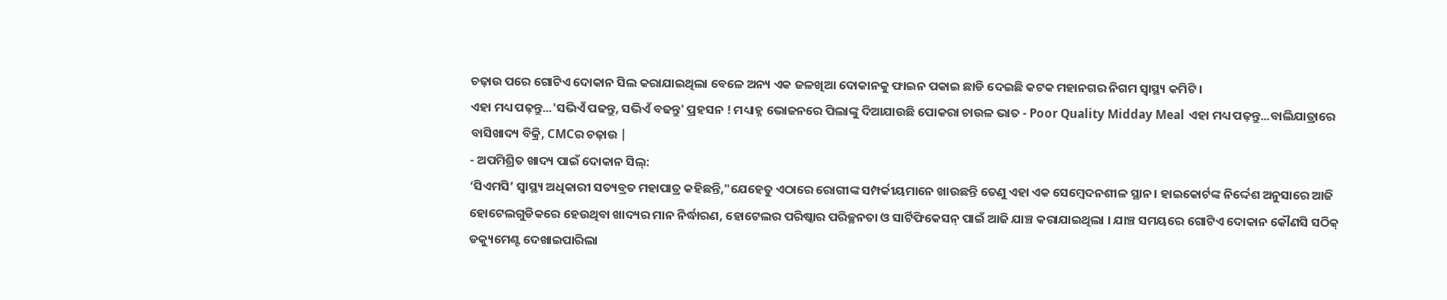ଚଢ଼ାଉ ପରେ ଗୋଟିଏ ଦୋକାନ ସିଲ କରାଯାଇଥିଲା ବେଳେ ଅନ୍ୟ ଏକ ଜଳଖିଆ ଦୋକାନକୁ ଫାଇନ ପକାଇ ଛାଡି ଦେଇଛି କଟକ ମହାନଗର ନିଗମ ସ୍ୱାସ୍ଥ୍ୟ କମିଟି ।
ଏହା ମଧ୍ୟ ପଢ଼ନ୍ତୁ...'ସଭିଏଁ ପଢନ୍ତୁ, ସଭିଏଁ ବଢନ୍ତୁ' ପ୍ରହସନ ! ମଧ୍ୟାହ୍ନ ଭୋଜନରେ ପିଲାଙ୍କୁ ଦିଆଯାଉଛି ପୋକରା ଚାଉଳ ଭାତ - Poor Quality Midday Meal ଏହା ମଧ୍ୟ ପଢ଼ନ୍ତୁ...ବାଲିଯାତ୍ରାରେ ବାସିଖାଦ୍ୟ ବିକ୍ରି, CMCର ଚଢ଼ାଉ |
- ଅପମିଶ୍ରିତ ଖାଦ୍ୟ ପାଇଁ ଦୋକାନ ସିଲ୍:
‘ସିଏମସି’ ସ୍ୱାସ୍ଥ୍ୟ ଅଧିକାରୀ ସତ୍ୟବ୍ରତ ମହାପାତ୍ର କହିଛନ୍ତି,"ଯେହେତୁ ଏଠାରେ ରୋଗୀଙ୍କ ସମ୍ପର୍କୀୟମାନେ ଖାଉଛନ୍ତି ତେଣୁ ଏହା ଏକ ସେମ୍ବେଦନଶୀଳ ସ୍ଥାନ । ହାଇକୋର୍ଟଙ୍କ ନିର୍ଦ୍ଦେଶ ଅନୁସାରେ ଆଜି ହୋଟେଲଗୁଡିକରେ ହେଉଥିବା ଖାଦ୍ୟର ମାନ ନିର୍ଦ୍ଧାରଣ, ହୋଟେଲର ପରିଷ୍କାର ପରିଚ୍ଛନତା ଓ ସାର୍ଟିଫିକେସନ୍ ପାଇଁ ଆଜି ଯାଞ୍ଚ କରାଯାଇଥିଲା । ଯାଞ୍ଚ ସମୟରେ ଗୋଟିଏ ଦୋକାନ କୌଣସି ସଠିକ୍ ଡକ୍ୟୁମେଣ୍ଟ ଦେଖାଇପାରିଲା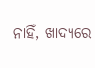ନାହିଁ, ଖାଦ୍ୟରେ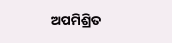ଅପମିଶ୍ରିତ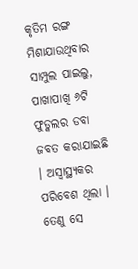କୃତିମ ରଙ୍ଗ ମିଶାଯାଉଥିବାର ସାମ୍ପୁଲ ପାଇଲୁ, ପାଖାପାଖି ୬ଟି ଫୁଡ୍କଲର ଡବା ଜବତ କରାଯାଇଛି । ଅସ୍ବାସ୍ଥ୍ୟକର ପରିବେଶ ଥିଲା । ତେଣୁ ସେ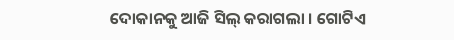ଦୋକାନକୁ ଆଜି ସିଲ୍ କରାଗଲା । ଗୋଟିଏ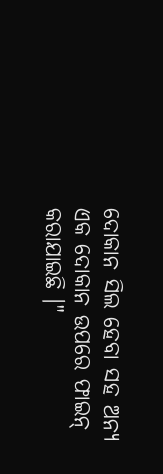ଦୋକାନ ସିଲ ହେବା ସହ ଅନ୍ୟ ଏକ ଦୋକାନ ଉପରେ ଫାଇନ୍ କରାଯାଇଛି ।"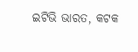ଇଟିଭି ଭାରତ, କଟକ